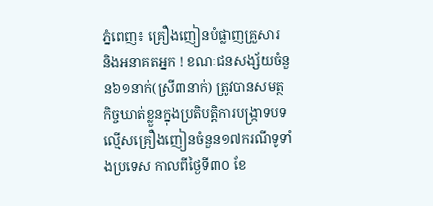ភ្នំពេញ៖ គ្រឿងញៀនបំផ្លាញគ្រួសារ និងអនាគតអ្នក ! ខណៈជនសង្ស័យចំនួន៦១នាក់(ស្រី៣នាក់) ត្រូវបានសមត្ថកិច្ចឃាត់ខ្លួនក្នុងប្រតិបត្តិការបង្ក្រាទបទល្មើសគ្រឿងញៀនចំនួន១៧ករណីទូទាំងប្រទេស កាលពីថ្ងៃទី៣០ ខែ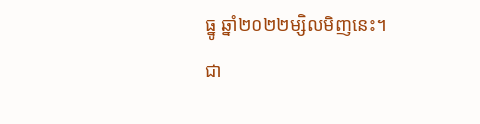ធ្នូ ឆ្នាំ២០២២ម្សិលមិញនេះ។
ជា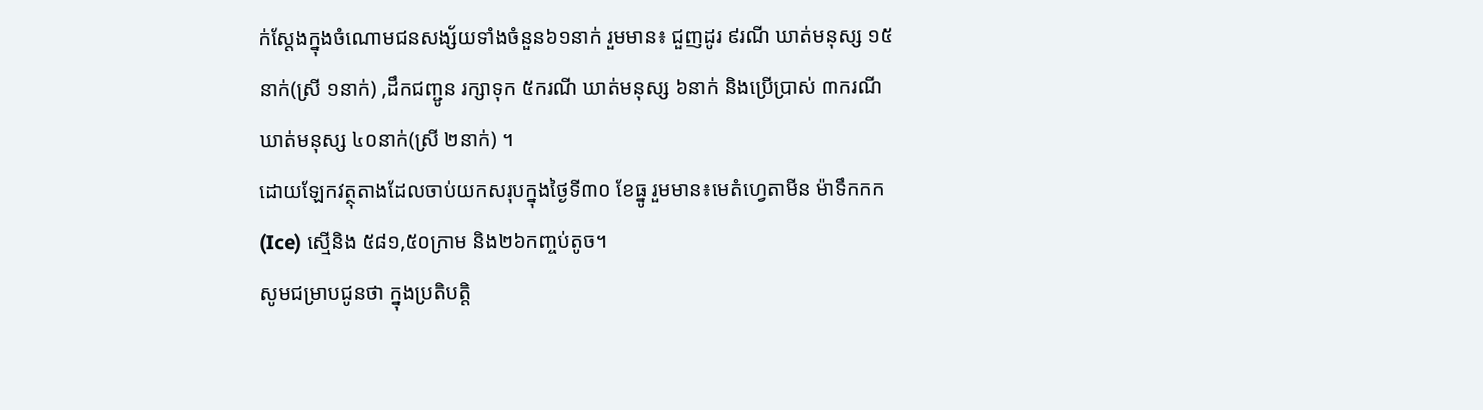ក់ស្ដែងក្នុងចំណោមជនសង្ស័យទាំងចំនួន៦១នាក់ រួមមាន៖ ជួញដូរ ៩រណី ឃាត់មនុស្ស ១៥នាក់(ស្រី ១នាក់) ,ដឹកជញ្ជូន រក្សាទុក ៥ករណី ឃាត់មនុស្ស ៦នាក់ និងប្រើប្រាស់ ៣ករណី ឃាត់មនុស្ស ៤០នាក់(ស្រី ២នាក់) ។
ដោយឡែកវត្ថុតាងដែលចាប់យកសរុបក្នុងថ្ងៃទី៣០ ខែធ្នូ រួមមាន៖មេតំហ្វេតាមីន ម៉ាទឹកកក(Ice) ស្មេីនិង ៥៨១,៥០ក្រាម និង២៦កញ្ចប់តូច។
សូមជម្រាបជូនថា ក្នុងប្រតិបត្តិ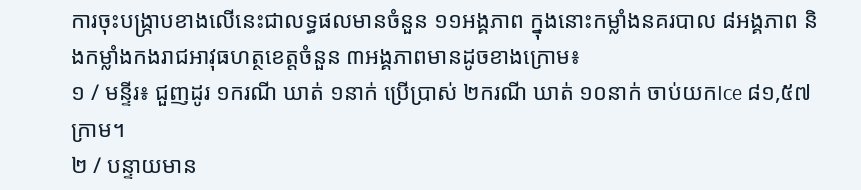ការចុះបង្ក្រាបខាងលេីនេះជាលទ្ធផលមានចំនួន ១១អង្គភាព ក្នុងនោះកម្លាំងនគរបាល ៨អង្គភាព និងកម្លាំងកងរាជអាវុធហត្ថខេត្តចំនួន ៣អង្គភាពមានដូចខាងក្រោម៖
១ / មន្ទីរ៖ ជួញដូរ ១ករណី ឃាត់ ១នាក់ ប្រើប្រាស់ ២ករណី ឃាត់ ១០នាក់ ចាប់យកIce ៨១,៥៧ក្រាម។
២ / បន្ទាយមាន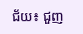ជ័យ៖ ជួញ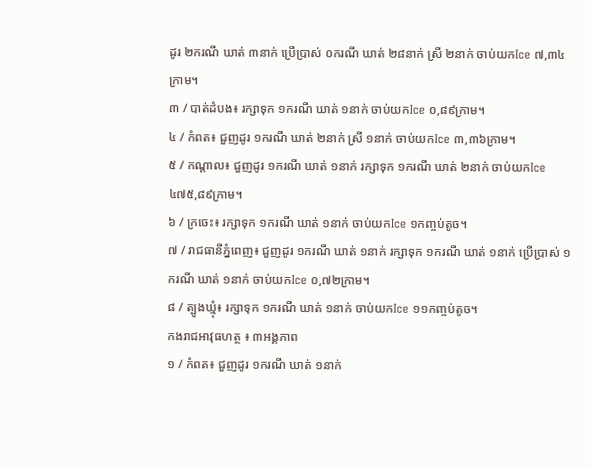ដូរ ២ករណី ឃាត់ ៣នាក់ ប្រើប្រាស់ ០ករណី ឃាត់ ២៨នាក់ ស្រី ២នាក់ ចាប់យកIce ៧,៣៤ក្រាម។
៣ / បាត់ដំបង៖ រក្សាទុក ១ករណី ឃាត់ ១នាក់ ចាប់យកIce ០,៨៩ក្រាម។
៤ / កំពត៖ ជួញដូរ ១ករណី ឃាត់ ២នាក់ ស្រី ១នាក់ ចាប់យកIce ៣,៣៦ក្រាម។
៥ / កណ្តាល៖ ជួញដូរ ១ករណី ឃាត់ ១នាក់ រក្សាទុក ១ករណី ឃាត់ ២នាក់ ចាប់យកIce ៤៧៥,៨៩ក្រាម។
៦ / ក្រចេះ៖ រក្សាទុក ១ករណី ឃាត់ ១នាក់ ចាប់យកIce ១កញ្ចប់តូច។
៧ / រាជធានីភ្នំពេញ៖ ជួញដូរ ១ករណី ឃាត់ ១នាក់ រក្សាទុក ១ករណី ឃាត់ ១នាក់ ប្រើប្រាស់ ១ករណី ឃាត់ ១នាក់ ចាប់យកIce ០,៧២ក្រាម។
៨ / ត្បូងឃ្មុំ៖ រក្សាទុក ១ករណី ឃាត់ ១នាក់ ចាប់យកIce ១១កញ្ចប់តូច។
កងរាជអាវុធហត្ថ ៖ ៣អង្គភាព
១ / កំពត៖ ជួញដូរ ១ករណី ឃាត់ ១នាក់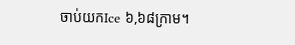ចាប់យកIce ៦,៦៨ក្រាម។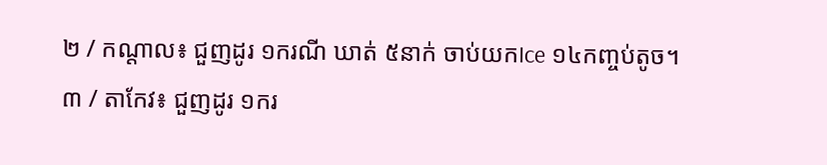២ / កណ្តាល៖ ជួញដូរ ១ករណី ឃាត់ ៥នាក់ ចាប់យកIce ១៤កញ្ចប់តូច។
៣ / តាកែវ៖ ជួញដូរ ១ករ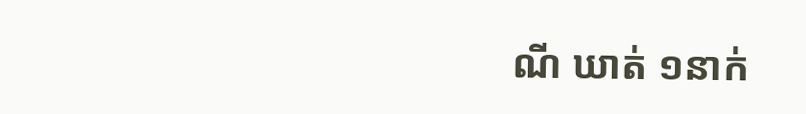ណី ឃាត់ ១នាក់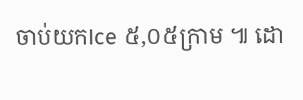ចាប់យកIce ៥,០៥ក្រាម ៕ ដោ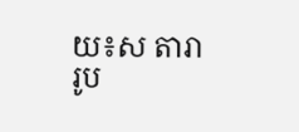យ៖ស តារា
រូប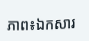ភាព៖ឯកសារ